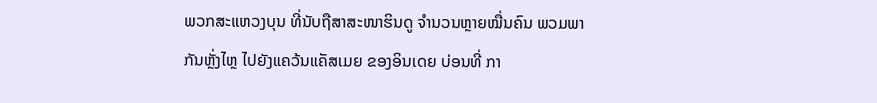ພວກສະແຫວງບຸນ ທີ່ນັບຖືສາສະໜາຮິນດູ ຈຳນວນຫຼາຍໝື່ນຄົນ ພວມພາກັນຫຼັ່ງໄຫຼ ໄປຍັງແຄວ້ນແຄັສເມຍ ຂອງອິນເດຍ ບ່ອນທີ່ ກາ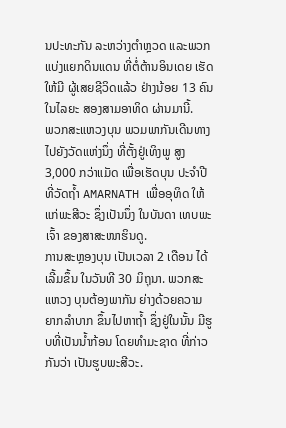ນປະທະກັນ ລະຫວ່າງຕຳຫຼວດ ແລະພວກແບ່ງແຍກດິນແດນ ທີ່ຕໍ່ຕ້ານອິນເດຍ ເຮັດໃຫ້ມີ ຜູ້ເສຍຊີວິດແລ້ວ ຢ່າງນ້ອຍ 13 ຄົນ ໃນໄລຍະ ສອງສາມອາທິດ ຜ່ານມານີ້.
ພວກສະແຫວງບຸນ ພວມພາກັນເດີນທາງ ໄປຍັງວັດແຫ່ງນຶ່ງ ທີ່ຕັ້ງຢູ່ເທິງພູ ສູງ 3,000 ກວ່າແມັດ ເພື່ອເຮັດບຸນ ປະຈຳປີ ທີ່ວັດຖໍ້າ AMARNATH ເພື່ອອຸທິດ ໃຫ້ແກ່ພະສີວະ ຊຶ່ງເປັນນຶ່ງ ໃນບັນດາ ເທບພະເຈົ້າ ຂອງສາສະໜາຮິນດູ.
ການສະຫຼອງບຸນ ເປັນເວລາ 2 ເດືອນ ໄດ້ເລີ້ມຂຶ້ນ ໃນວັນທີ 30 ມິຖຸນາ. ພວກສະແຫວງ ບຸນຕ້ອງພາກັນ ຍ່າງດ້ວຍຄວາມຍາກລຳບາກ ຂຶ້ນໄປຫາຖໍ້າ ຊຶ່ງຢູ່ໃນນັ້ນ ມີຮູບທີ່ເປັນນໍ້າກ້ອນ ໂດຍທຳມະຊາດ ທີ່ກ່າວກັນວ່າ ເປັນຮູບພະສີວະ.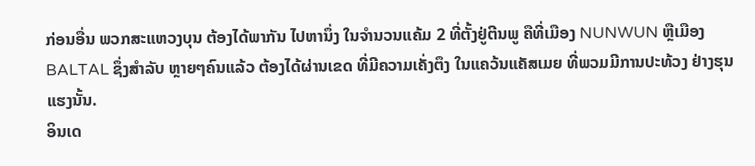ກ່ອນອື່ນ ພວກສະແຫວງບຸນ ຕ້ອງໄດ້ພາກັນ ໄປຫານຶ່ງ ໃນຈຳນວນແຄ້ມ 2 ທີ່ຕັ້ງຢູ່ຕີນພູ ຄືທີ່ເມືອງ NUNWUN ຫຼືເມືອງ BALTAL ຊຶ່ງສຳລັບ ຫຼາຍໆຄົນແລ້ວ ຕ້ອງໄດ້ຜ່ານເຂດ ທີ່ມີຄວາມເຄັ່ງຕຶງ ໃນແຄວ້ນແຄັສເມຍ ທີ່ພວມມີການປະທ້ວງ ຢ່າງຮຸນແຮງນັ້ນ.
ອິນເດ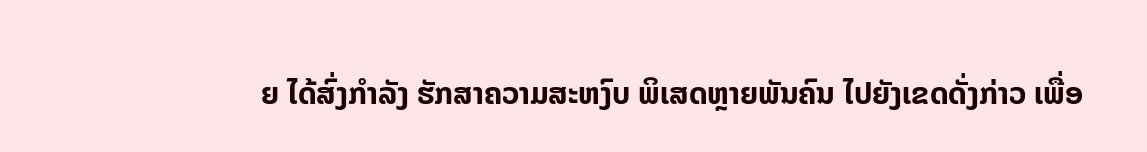ຍ ໄດ້ສົ່ງກຳລັງ ຮັກສາຄວາມສະຫງົບ ພິເສດຫຼາຍພັນຄົນ ໄປຍັງເຂດດັ່ງກ່າວ ເພື່ອ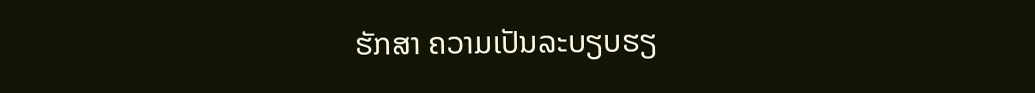ຮັກສາ ຄວາມເປັນລະບຽບຮຽ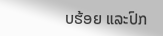ບຮ້ອຍ ແລະປົກ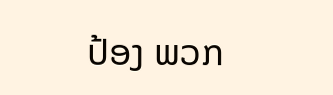ປ້ອງ ພວກ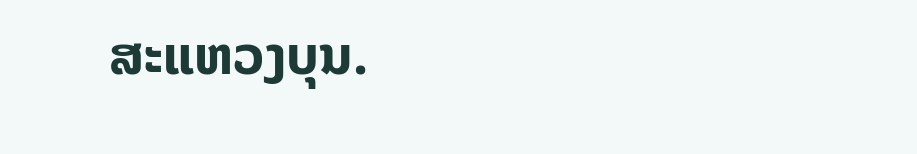ສະແຫວງບຸນ.